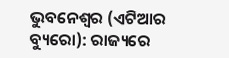ଭୁବନେଶ୍ୱର (ଏଟିଆର ବ୍ୟୁରୋ): ରାଜ୍ୟରେ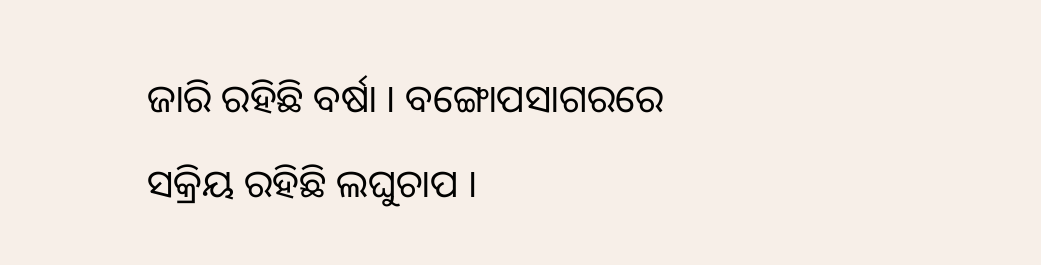ଜାରି ରହିଛି ବର୍ଷା । ବଙ୍ଗୋପସାଗରରେ ସକ୍ରିୟ ରହିଛି ଲଘୁଚାପ ।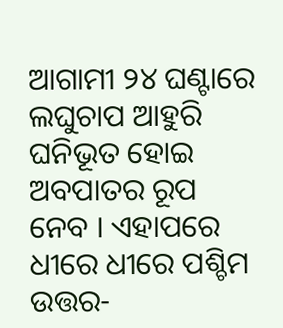ଆଗାମୀ ୨୪ ଘଣ୍ଟାରେ ଲଘୁଚାପ ଆହୁରି ଘନିଭୂତ ହୋଇ ଅବପାତର ରୂପ ନେବ । ଏହାପରେ ଧୀରେ ଧୀରେ ପଶ୍ଚିମ ଉତ୍ତର-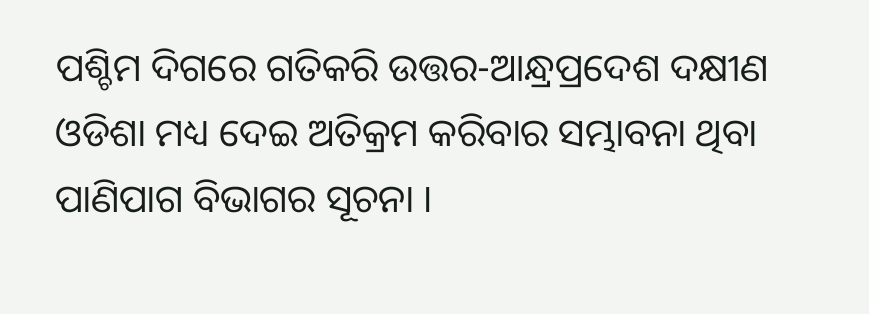ପଶ୍ଚିମ ଦିଗରେ ଗତିକରି ଉତ୍ତର-ଆନ୍ଧ୍ରପ୍ରଦେଶ ଦକ୍ଷୀଣ ଓଡିଶା ମଧ୍ୟ ଦେଇ ଅତିକ୍ରମ କରିବାର ସମ୍ଭାବନା ଥିବା ପାଣିପାଗ ବିଭାଗର ସୂଚନା ।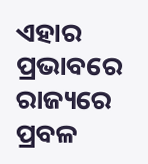ଏହାର ପ୍ରଭାବରେ ରାଜ୍ୟରେ ପ୍ରବଳ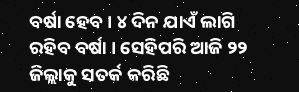ବର୍ଷା ହେବ । ୪ ଦିନ ଯାଏଁ ଲାଗି ରହିବ ବର୍ଷା । ସେହିପରି ଆଜି ୨୨ ଜିଲ୍ଲାକୁ ସତର୍କ କରିଛି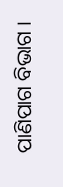ପାଣିପାଗ ବିଭାଗ ।